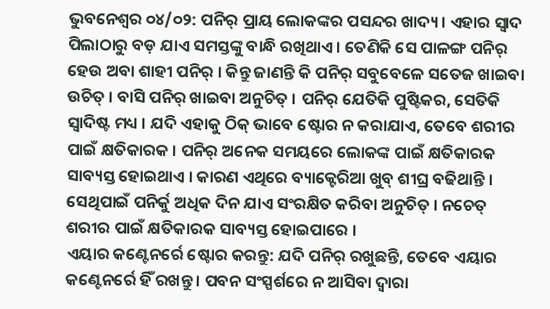ଭୁବନେଶ୍ୱର ୦୪/୦୨: ପନିର୍ ପ୍ରାୟ ଲୋକଙ୍କର ପସନ୍ଦର ଖାଦ୍ୟ । ଏହାର ସ୍ୱାଦ ପିଲାଠାରୁ ବଡ଼ ଯାଏ ସମସ୍ତଙ୍କୁ ବାନ୍ଧି ରଖିଥାଏ । ତେଣିକି ସେ ପାଳଙ୍ଗ ପନିର୍ ହେଉ ଅବା ଶାହୀ ପନିର୍ । କିନ୍ତୁ ଜାଣନ୍ତି କି ପନିର୍ ସବୁବେଳେ ସତେଜ ଖାଇବା ଉଚିତ୍ । ବାସି ପନିର୍ ଖାଇବା ଅନୁଚିତ୍ । ପନିର୍ ଯେତିକି ପୁଷ୍ଟିକର, ସେତିକି ସ୍ୱାଦିଷ୍ଟ ମଧ୍ୟ । ଯଦି ଏହାକୁ ଠିକ୍ ଭାବେ ଷ୍ଟୋର ନ କରାଯାଏ, ତେବେ ଶରୀର ପାଇଁ କ୍ଷତିକାରକ । ପନିର୍ ଅନେକ ସମୟରେ ଲୋକଙ୍କ ପାଇଁ କ୍ଷତିକାରକ ସାବ୍ୟସ୍ତ ହୋଇଥାଏ । କାରଣ ଏଥିରେ ବ୍ୟାକ୍ଟେରିଆ ଖୁବ୍ ଶୀଘ୍ର ବଢିଥାନ୍ତି । ସେଥିପାଇଁ ପନିର୍କୁ ଅଧିକ ଦିନ ଯାଏ ସଂରକ୍ଷିତ କରିବା ଅନୁଚିତ୍ । ନଚେତ୍ ଶରୀର ପାଇଁ କ୍ଷତିକାରକ ସାବ୍ୟସ୍ତ ହୋଇପାରେ ।
ଏୟାର କଣ୍ଟେନର୍ରେ ଷ୍ଟୋର କରନ୍ତୁ: ଯଦି ପନିର୍ ରଖୁଛନ୍ତି, ତେବେ ଏୟାର କଣ୍ଟେନର୍ରେ ହିଁ ରଖନ୍ତୁ । ପବନ ସଂସ୍ପର୍ଶରେ ନ ଆସିବା ଦ୍ୱାରା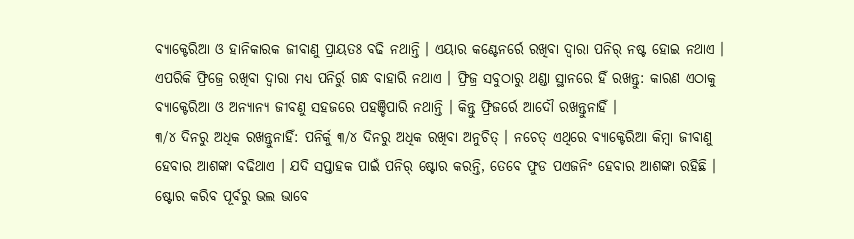ବ୍ୟାକ୍ଟେରିଆ ଓ ହାନିକାରକ ଜୀବାଣୁ ପ୍ରାୟତଃ ବଢି ନଥାନ୍ତି । ଏୟାର କଣ୍ଟେନର୍ରେ ରଖିବା ଦ୍ୱାରା ପନିର୍ ନଷ୍ଟ ହୋଇ ନଥାଏ । ଏପରିକି ଫ୍ରିଜ୍ରେ ରଖିବା ଦ୍ୱାରା ମଧ୍ୟ ପନିର୍ରୁ ଗନ୍ଧ ବାହାରି ନଥାଏ । ଫ୍ରିଜ୍ର ସବୁଠାରୁ ଥଣ୍ଡା ସ୍ଥାନରେ ହିଁ ରଖନ୍ତୁ: କାରଣ ଏଠାକୁ ବ୍ୟାକ୍ଟେରିଆ ଓ ଅନ୍ୟାନ୍ୟ ଜୀବଣୁ ସହଜରେ ପହଞ୍ଚିପାରି ନଥାନ୍ତି । କିନ୍ତୁ ଫ୍ରିଜର୍ରେ ଆଦୌ ରଖନ୍ତୁନାହିଁ ।
୩/୪ ଦିନରୁ ଅଧିକ ରଖନ୍ତୁନାହିଁ: ପନିର୍କୁ ୩/୪ ଦିନରୁ ଅଧିକ ରଖିବା ଅନୁଚିତ୍ । ନଚେତ୍ ଏଥିରେ ବ୍ୟାକ୍ଟେରିଆ କିମ୍ବା ଜୀବାଣୁ ହେବାର ଆଶଙ୍କା ବଢିଥାଏ । ଯଦି ସପ୍ତାହକ ପାଇଁ ପନିର୍ ଷ୍ଟୋର କରନ୍ତି, ତେବେ ଫୁଡ ପଏଜନିଂ ହେବାର ଆଶଙ୍କା ରହିଛି ।
ଷ୍ଟୋର କରିବ ପୂର୍ବରୁ ଭଲ ଭାବେ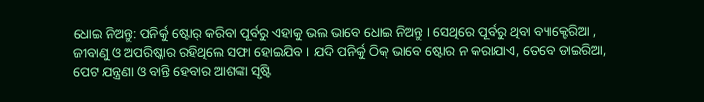ଧୋଇ ନିଅନ୍ତୁ: ପନିର୍କୁ ଷ୍ଟୋର୍ କରିବା ପୂର୍ବରୁ ଏହାକୁ ଭଲ ଭାବେ ଧୋଇ ନିଅନ୍ତୁ । ସେଥିରେ ପୂର୍ବରୁ ଥିବା ବ୍ୟାକ୍ଟେରିଆ , ଜୀବାଣୁ ଓ ଅପରିଷ୍କାର ରହିଥିଲେ ସଫା ହୋଇଯିବ । ଯଦି ପନିର୍କୁ ଠିକ୍ ଭାବେ ଷ୍ଟୋର ନ କରାଯାଏ, ତେବେ ଡାଇରିଆ, ପେଟ ଯନ୍ତ୍ରଣା ଓ ବାନ୍ତି ହେବାର ଆଶଙ୍କା ସୃଷ୍ଟି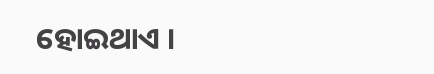ହୋଇଥାଏ ।